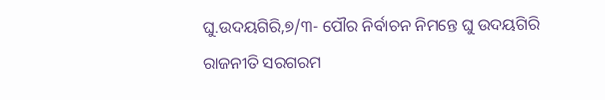ଘୁ.ଉଦୟଗିରି,୭/୩- ପୌର ନିର୍ବାଚନ ନିମନ୍ତେ ଘୁ ଉଦୟଗିରି ରାଜନୀତି ସରଗରମ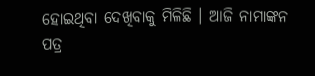ହୋଇଥିବା ଦେଖିବାକୁ ମିଳିଛି । ଆଜି ନାମାଙ୍କନ ପତ୍ର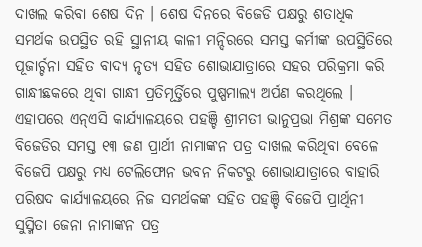ଦାଖଲ କରିବା ଶେଷ ଦିନ । ଶେଷ ଦିନରେ ବିଜେଡି ପକ୍ଷରୁ ଶତାଧିକ ସମର୍ଥକ ଉପସ୍ଥିତ ରହି ସ୍ଥାନୀୟ କାଳୀ ମନ୍ଦିରରେ ସମସ୍ତ କର୍ମୀଙ୍କ ଉପସ୍ଥିତିରେ ପୂଜାର୍ଚ୍ଚନା ସହିତ ବାଦ୍ୟ ନୃତ୍ୟ ସହିତ ଶୋଭାଯାତ୍ରାରେ ସହର ପରିକ୍ରମା କରି ଗାନ୍ଧୀଛକରେ ଥିବା ଗାନ୍ଧୀ ପ୍ରତିମୂର୍ତ୍ତିରେ ପୁଷ୍ପମାଲ୍ୟ ଅର୍ପଣ କରଥିଲେ । ଏହାପରେ ଏନ୍ଏସି କାର୍ଯ୍ୟାଳୟରେ ପହଞ୍ଚି ଶ୍ରୀମତୀ ଭାନୁପ୍ରଭା ମିଶ୍ରଙ୍କ ସମେତ ବିଜେଡିର ସମସ୍ତ ୧୩ ଜଣ ପ୍ରାର୍ଥୀ ନାମାଙ୍କନ ପତ୍ର ଦାଖଲ କରିଥିବା ବେଳେ ବିଜେପି ପକ୍ଷରୁ ମଧ୍ୟ ଟେଲିଫୋନ ଭବନ ନିକଟରୁ ଶୋଭାଯାତ୍ରାରେ ବାହାରି ପରିଷଦ କାର୍ଯ୍ୟାଳୟରେ ନିଜ ସମର୍ଥକଙ୍କ ସହିତ ପହଞ୍ଚି ବିଜେପି ପ୍ରାର୍ଥିନୀ ସୁସ୍ମିତା ଜେନା ନାମାଙ୍କନ ପତ୍ର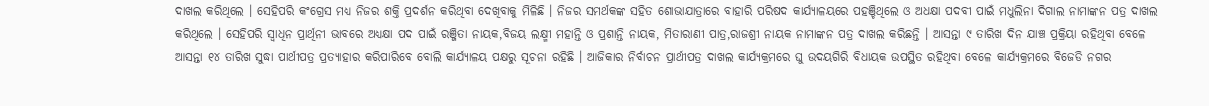ଦାଖଲ କରିଥିଲେ । ସେହିପରି କଂଗ୍ରେସ ମଧ୍ୟ ନିଜର ଶକ୍ତି ପ୍ରଦର୍ଶନ କରିଥିବା ଦେଖିବାକୁ ମିଳିଛି । ନିଜର ସମର୍ଥକଙ୍କ ସହିତ ଶୋଭାଯାତ୍ରାରେ ବାହାରି ପରିଷଦ କାର୍ଯ୍ୟାଳୟରେ ପହଞ୍ଚିଥିଲେ ଓ ଅଧକ୍ଷା ପଦବୀ ପାଇଁ ମଧୁଲିନା ଦିଗାଲ ନାମାଙ୍କନ ପତ୍ର ଦାଖଲ କରିଥିଲେ । ସେହିପରି ସ୍ୱାଧିନ ପ୍ରାର୍ଥିନୀ ଭାବରେ ଅଧ୍ୟକ୍ଷା ପଦ ପାଇଁ ରଞ୍ଜିତା ନାୟକ,ବିଜୟ ଲକ୍ଷ୍ମୀ ମହାନ୍ତି ଓ ପ୍ରଶାନ୍ତି ନାୟକ, ମିତାରାଣୀ ପାତ୍ର,ରାଜଶ୍ରୀ ନାୟକ ନାମାଙ୍କନ ପତ୍ର ଦାଖଲ କରିଛନ୍ତି । ଆସନ୍ତା ୯ ତାରିଖ ଦିନ ଯାଞ୍ଚ ପ୍ରକ୍ରିୟା ରହିଥିବା ବେଳେ ଆସନ୍ତା ୧୪ ତାରିଖ ସୁଦ୍ଧା ପାର୍ଥୀପତ୍ର ପ୍ରତ୍ୟାହାର କରିପାରିବେ ବୋଲି କାର୍ଯ୍ୟାଳୟ ପକ୍ଷରୁ ସୂଚନା ରହିଛି । ଆଜିକାର ନିର୍ବାଚନ ପ୍ରାର୍ଥୀପତ୍ର ଦାଖଲ କାର୍ଯ୍ୟକ୍ରମରେ ଘୁ ଉଦୟଗିରି ବିଧାୟକ ଉପସ୍ଥିତ ରହିଥିବା ବେଳେ କାର୍ଯ୍ୟକ୍ରମରେ ବିଜେଡି ନଗର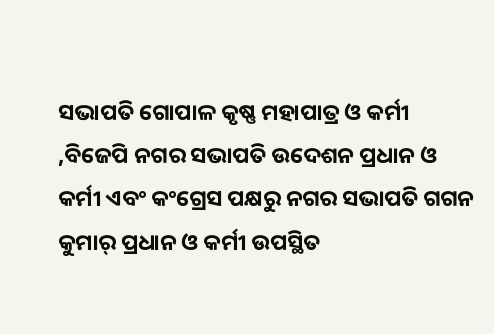ସଭାପତି ଗୋପାଳ କୃଷ୍ଣ ମହାପାତ୍ର ଓ କର୍ମୀ ,ବିଜେପି ନଗର ସଭାପତି ଉଦେଶନ ପ୍ରଧାନ ଓ କର୍ମୀ ଏବଂ କଂଗ୍ରେସ ପକ୍ଷରୁ ନଗର ସଭାପତି ଗଗନ କୁମାର୍ ପ୍ରଧାନ ଓ କର୍ମୀ ଉପସ୍ଥିତ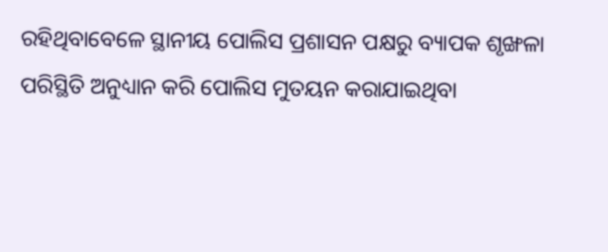ରହିଥିବାବେଳେ ସ୍ଥାନୀୟ ପୋଲିସ ପ୍ରଶାସନ ପକ୍ଷରୁ ବ୍ୟାପକ ଶୃଙ୍ଖଳା ପରିସ୍ଥିତି ଅନୁଧ୍ୟାନ କରି ପୋଲିସ ମୁତୟନ କରାଯାଇଥିବା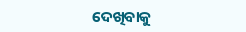ଦେଖିବାକୁ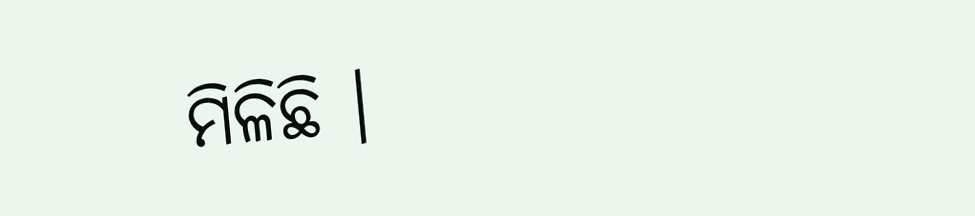ମିଳିଛି ।